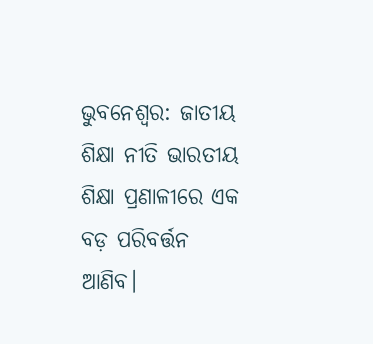ଭୁବନେଶ୍ବର: ଜାତୀୟ ଶିକ୍ଷା ନୀତି ଭାରତୀୟ ଶିକ୍ଷା ପ୍ରଣାଳୀରେ ଏକ ବଡ଼ ପରିବର୍ତ୍ତନ ଆଣିବ।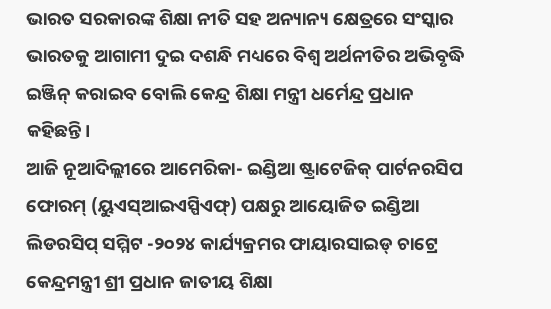ଭାରତ ସରକାରଙ୍କ ଶିକ୍ଷା ନୀତି ସହ ଅନ୍ୟାନ୍ୟ କ୍ଷେତ୍ରରେ ସଂସ୍କାର ଭାରତକୁ ଆଗାମୀ ଦୁଇ ଦଶନ୍ଧି ମଧ୍ୟରେ ବିଶ୍ୱ ଅର୍ଥନୀତିର ଅଭିବୃଦ୍ଧି ଇଞ୍ଜିନ୍ କରାଇବ ବୋଲି କେନ୍ଦ୍ର ଶିକ୍ଷା ମନ୍ତ୍ରୀ ଧର୍ମେନ୍ଦ୍ର ପ୍ରଧାନ କହିଛନ୍ତି।
ଆଜି ନୂଆଦିଲ୍ଲୀରେ ଆମେରିକା- ଇଣ୍ଡିଆ ଷ୍ଟ୍ରାଟେଜିକ୍ ପାର୍ଟନରସିପ ଫୋରମ୍ (ୟୁଏସ୍ଆଇଏସ୍ପିଏଫ୍) ପକ୍ଷରୁ ଆୟୋଜିତ ଇଣ୍ଡିଆ ଲିଡରସିପ୍ ସମ୍ମିଟ -୨୦୨୪ କାର୍ଯ୍ୟକ୍ରମର ଫାୟାରସାଇଡ୍ ଚାଟ୍ରେ କେନ୍ଦ୍ରମନ୍ତ୍ରୀ ଶ୍ରୀ ପ୍ରଧାନ ଜାତୀୟ ଶିକ୍ଷା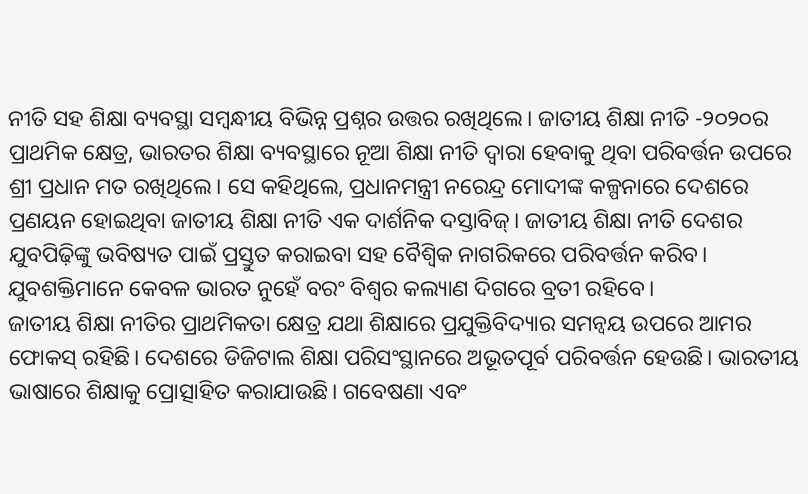ନୀତି ସହ ଶିକ୍ଷା ବ୍ୟବସ୍ଥା ସମ୍ବନ୍ଧୀୟ ବିଭିନ୍ନ ପ୍ରଶ୍ନର ଉତ୍ତର ରଖିଥିଲେ। ଜାତୀୟ ଶିକ୍ଷା ନୀତି -୨୦୨୦ର ପ୍ରାଥମିକ କ୍ଷେତ୍ର, ଭାରତର ଶିକ୍ଷା ବ୍ୟବସ୍ଥାରେ ନୂଆ ଶିକ୍ଷା ନୀତି ଦ୍ୱାରା ହେବାକୁ ଥିବା ପରିବର୍ତ୍ତନ ଉପରେ ଶ୍ରୀ ପ୍ରଧାନ ମତ ରଖିଥିଲେ। ସେ କହିଥିଲେ, ପ୍ରଧାନମନ୍ତ୍ରୀ ନରେନ୍ଦ୍ର ମୋଦୀଙ୍କ କଳ୍ପନାରେ ଦେଶରେ ପ୍ରଣୟନ ହୋଇଥିବା ଜାତୀୟ ଶିକ୍ଷା ନୀତି ଏକ ଦାର୍ଶନିକ ଦସ୍ତାବିଜ୍। ଜାତୀୟ ଶିକ୍ଷା ନୀତି ଦେଶର ଯୁବପିଢ଼ିଙ୍କୁ ଭବିଷ୍ୟତ ପାଇଁ ପ୍ରସ୍ତୁତ କରାଇବା ସହ ବୈଶ୍ୱିକ ନାଗରିକରେ ପରିବର୍ତ୍ତନ କରିବ। ଯୁବଶକ୍ତିମାନେ କେବଳ ଭାରତ ନୁହେଁ ବରଂ ବିଶ୍ୱର କଲ୍ୟାଣ ଦିଗରେ ବ୍ରତୀ ରହିବେ।
ଜାତୀୟ ଶିକ୍ଷା ନୀତିର ପ୍ରାଥମିକତା କ୍ଷେତ୍ର ଯଥା ଶିକ୍ଷାରେ ପ୍ରଯୁକ୍ତିବିଦ୍ୟାର ସମନ୍ୱୟ ଉପରେ ଆମର ଫୋକସ୍ ରହିଛି। ଦେଶରେ ଡିଜିଟାଲ ଶିକ୍ଷା ପରିସଂସ୍ଥାନରେ ଅଭୂତପୂର୍ବ ପରିବର୍ତ୍ତନ ହେଉଛି। ଭାରତୀୟ ଭାଷାରେ ଶିକ୍ଷାକୁ ପ୍ରୋତ୍ସାହିତ କରାଯାଉଛି। ଗବେଷଣା ଏବଂ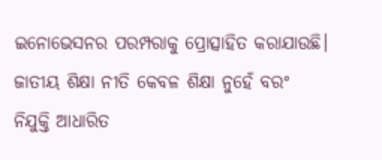ଇନୋଭେସନର ପରମ୍ପରାକୁ ପ୍ରୋତ୍ସାହିତ କରାଯାଉଛି। ଜାତୀୟ ଶିକ୍ଷା ନୀତି କେବଳ ଶିକ୍ଷା ନୁହେଁ ବରଂ ନିଯୁକ୍ତି ଆଧାରିତ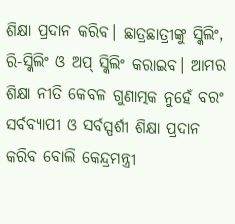ଶିକ୍ଷା ପ୍ରଦାନ କରିବ। ଛାତ୍ରଛାତ୍ରୀଙ୍କୁ ସ୍କିଲିଂ, ରି-ସ୍କିଲିଂ ଓ ଅପ୍ ସ୍କିଲିଂ କରାଇବ। ଆମର ଶିକ୍ଷା ନୀତି କେବଳ ଗୁଣାତ୍ମକ ନୁହେଁ ବରଂ ସର୍ବବ୍ୟାପୀ ଓ ସର୍ବସ୍ପର୍ଶୀ ଶିକ୍ଷା ପ୍ରଦାନ କରିବ ବୋଲି କେନ୍ଦ୍ରମନ୍ତ୍ରୀ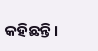କହିଛନ୍ତି।